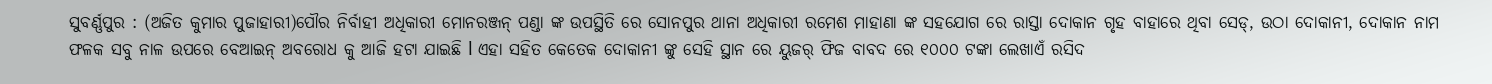ସୁବର୍ଣ୍ଣପୁର : (ଅଜିତ କୁମାର ପୁଜାହାରୀ)ପୌର ନିର୍ବାହୀ ଅଧିକାରୀ ମୋନରଞ୍ଜନ୍ ପଣ୍ଡା ଙ୍କ ଉପସ୍ଥିତି ରେ ସୋନପୁର ଥାନା ଅଧିକାରୀ ରମେଶ ମାହାଣା ଙ୍କ ସହଯୋଗ ରେ ରାସ୍ତା ଦୋକାନ ଗୃହ ବାହାରେ ଥିବା ସେଡ୍, ଉଠା ଦୋକାନୀ, ଦୋକାନ ନାମ ଫଳକ ସବୁ ନାଳ ଉପରେ ବେଆଇନ୍ ଅବରୋଧ କୁ ଆଜି ହଟା ଯାଇଛି l ଏହା ସହିତ କେତେକ ଦୋକାନୀ ଙ୍କୁ ସେହି ସ୍ଥାନ ରେ ୟୁଜର୍ ଫିଜ ବାବଦ ରେ ୧୦୦୦ ଟଙ୍କା ଲେଖାଏଁ ରସିଦ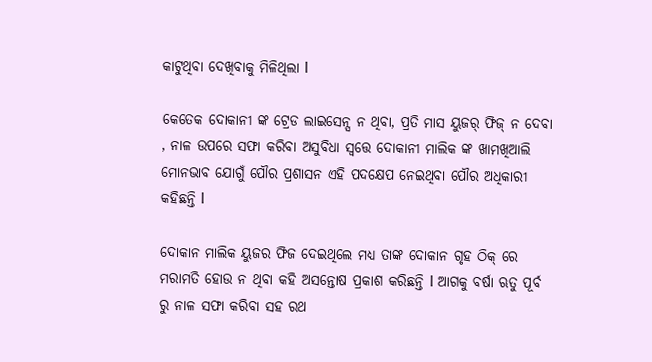କାଟୁଥିବା ଦେଖିବାକୁ ମିଳିଥିଲା l

କେତେକ ଦୋକାନୀ ଙ୍କ ଟ୍ରେଡ ଲାଇସେନ୍ସ ନ ଥିବା, ପ୍ରତି ମାସ ୟୁଜର୍ ଫିଜ୍ ନ ଦେବା , ନାଳ ଉପରେ ସଫା କରିବା ଅସୁବିଧା ସ୍ଵତ୍ତେ ଦୋକାନୀ ମାଲିକ ଙ୍କ ଖାମଖିଆଲି ମୋନଭାବ ଯୋଗୁଁ ପୌର ପ୍ରଶାସନ ଏହି ପଦକ୍ଷେପ ନେଇଥିବା ପୌର ଅଧିକାରୀ କହିଛନ୍ତି l

ଦୋକାନ ମାଲିକ ୟୁଜର ଫିଜ ଦେଇଥିଲେ ମଧ୍ୟ ତାଙ୍କ ଦୋକାନ ଗୃହ ଠିକ୍ ରେ ମରାମତି ହୋଉ ନ ଥିବା କହି ଅସନ୍ତୋଷ ପ୍ରକାଶ କରିଛନ୍ତି l ଆଗକୁ ବର୍ଷା ଋତୁ ପୂର୍ବ ରୁ ନାଳ ସଫା କରିବା ସହ ରଥ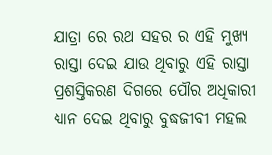ଯାତ୍ରା ରେ ରଥ ସହର ର ଏହି ମୁଖ୍ୟ ରାସ୍ତା ଦେଇ ଯାଉ ଥିବାରୁ ଏହି ରାସ୍ତା ପ୍ରଶସ୍ତିକରଣ ଦିଗରେ ପୌର ଅଧିକାରୀ ଧ୍ୟାନ ଦେଇ ଥିବାରୁ ବୁଦ୍ଧଜୀବୀ ମହଲ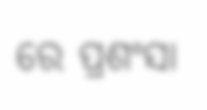ରେ ପ୍ରଶଂସା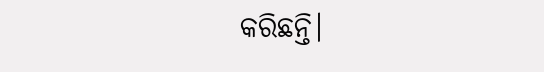କରିଛନ୍ତି।